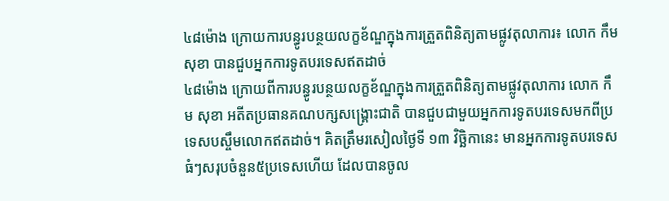៤៨ម៉ោង ក្រោយការបន្ធូរបន្ថយលក្ខខ័ណ្ឌក្នុងការត្រួតពិនិត្យតាមផ្លូវតុលាការ៖ លោក កឹម សុខា បានជួបអ្នកការទូតបរទេសឥតដាច់
៤៨ម៉ោង ក្រោយពីការបន្ធូរបន្ថយលក្ខខ័ណ្ឌក្នុងការត្រួតពិនិត្យតាមផ្លូវតុលាការ លោក កឹម សុខា អតីតប្រធានគណបក្សសង្គ្រោះជាតិ បានជួបជាមួយអ្នកការទូតបរទេសមកពីប្រទេសបស្ចឹមលោកឥតដាច់។ គិតត្រឹមរសៀលថ្ងៃទី ១៣ វិច្ឆិកានេះ មានអ្នកការទូតបរទេសធំៗសរុបចំនួន៥ប្រទេសហើយ ដែលបានចូល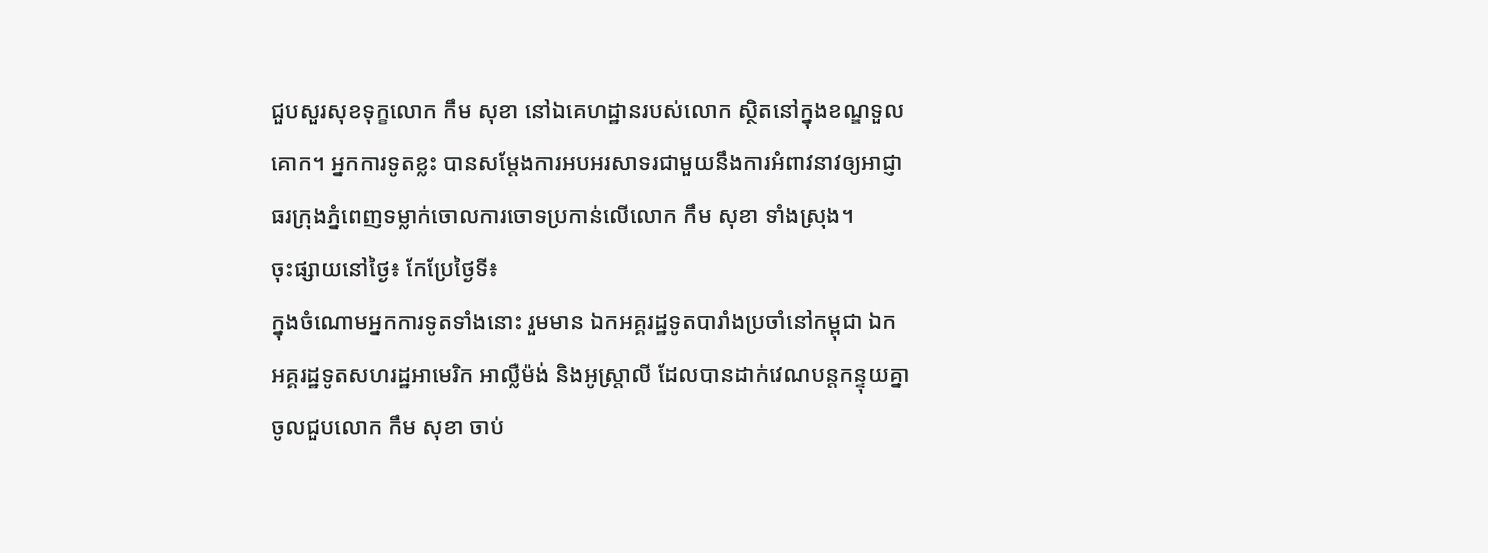ជួបសួរសុខទុក្ខលោក កឹម សុខា នៅឯគេហដ្ឋានរបស់លោក ស្ថិតនៅក្នុងខណ្ឌទួលគោក។ អ្នកការទូតខ្លះ បានសម្តែងការអបអរសាទរជាមួយនឹងការអំពាវនាវឲ្យអាជ្ញាធរក្រុងភ្នំពេញទម្លាក់ចោលការចោទប្រកាន់លើលោក កឹម សុខា ទាំងស្រុង។
ចុះផ្សាយនៅថ្ងៃ៖ កែប្រែថ្ងៃទី៖
ក្នុងចំណោមអ្នកការទូតទាំងនោះ រួមមាន ឯកអគ្គរដ្ឋទូតបារាំងប្រចាំនៅកម្ពុជា ឯកអគ្គរដ្ឋទូតសហរដ្ឋអាមេរិក អាល្លឺម៉ង់ និងអូស្ត្រាលី ដែលបានដាក់វេណបន្តកន្ទុយគ្នាចូលជួបលោក កឹម សុខា ចាប់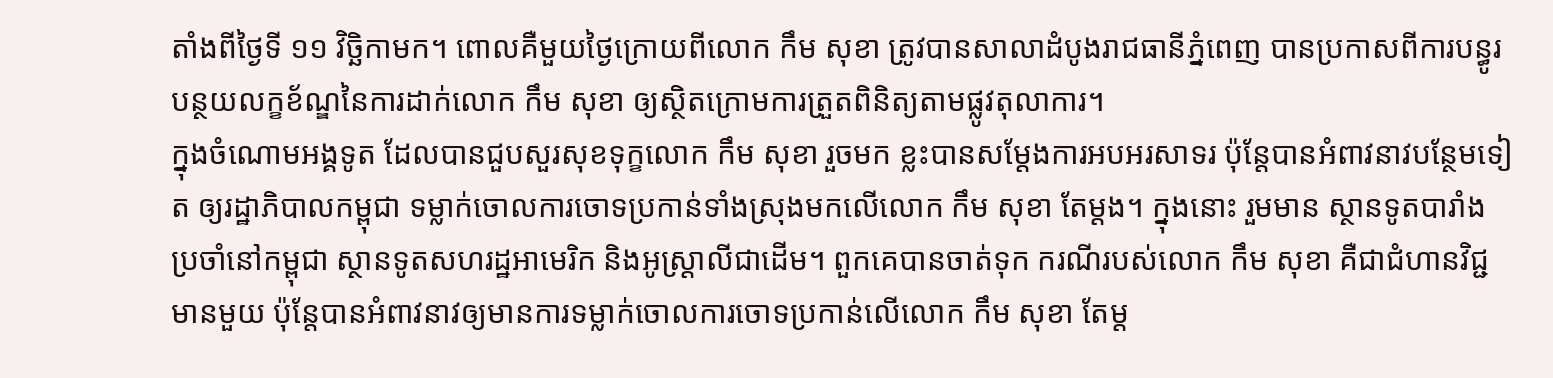តាំងពីថ្ងៃទី ១១ វិច្ឆិកាមក។ ពោលគឺមួយថ្ងៃក្រោយពីលោក កឹម សុខា ត្រូវបានសាលាដំបូងរាជធានីភ្នំពេញ បានប្រកាសពីការបន្ធូរបន្ថយលក្ខខ័ណ្ឌនៃការដាក់លោក កឹម សុខា ឲ្យស្ថិតក្រោមការត្រួតពិនិត្យតាមផ្លូវតុលាការ។
ក្នុងចំណោមអង្គទូត ដែលបានជួបសួរសុខទុក្ខលោក កឹម សុខា រួចមក ខ្លះបានសម្តែងការអបអរសាទរ ប៉ុន្តែបានអំពាវនាវបន្ថែមទៀត ឲ្យរដ្ឋាភិបាលកម្ពុជា ទម្លាក់ចោលការចោទប្រកាន់ទាំងស្រុងមកលើលោក កឹម សុខា តែម្តង។ ក្នុងនោះ រួមមាន ស្ថានទូតបារាំងប្រចាំនៅកម្ពុជា ស្ថានទូតសហរដ្ឋអាមេរិក និងអូស្ត្រាលីជាដើម។ ពួកគេបានចាត់ទុក ករណីរបស់លោក កឹម សុខា គឺជាជំហានវិជ្ជមានមួយ ប៉ុន្តែបានអំពាវនាវឲ្យមានការទម្លាក់ចោលការចោទប្រកាន់លើលោក កឹម សុខា តែម្ត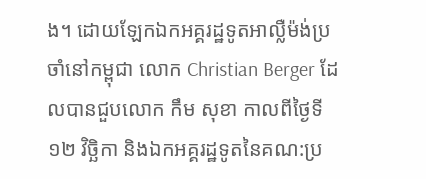ង។ ដោយឡែកឯកអគ្គរដ្ឋទូតអាល្លឺម៉ង់ប្រចាំនៅកម្ពុជា លោក Christian Berger ដែលបានជួបលោក កឹម សុខា កាលពីថ្ងៃទី ១២ វិច្ឆិកា និងឯកអគ្គរដ្ឋទូតនៃគណ:ប្រ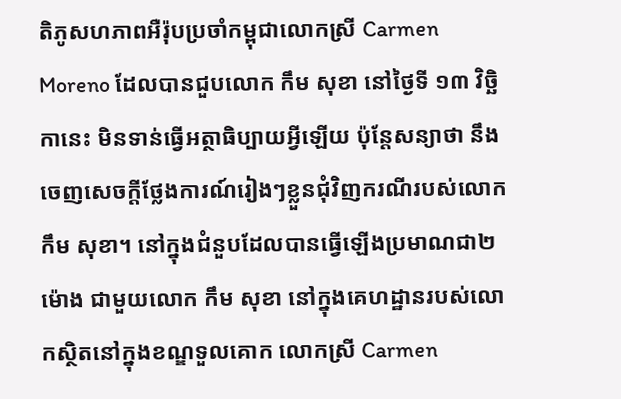តិភូសហភាពអឺរ៉ុបប្រចាំកម្ពុជាលោកស្រី Carmen Moreno ដែលបានជួបលោក កឹម សុខា នៅថ្ងៃទី ១៣ វិច្ឆិកានេះ មិនទាន់ធ្វើអត្ថាធិប្បាយអ្វីឡើយ ប៉ុន្តែសន្យាថា នឹងចេញសេចក្តីថ្លែងការណ៍រៀងៗខ្លួនជុំវិញករណីរបស់លោក កឹម សុខា។ នៅក្នុងជំនួបដែលបានធ្វើឡើងប្រមាណជា២ម៉ោង ជាមួយលោក កឹម សុខា នៅក្នុងគេហដ្ឋានរបស់លោកស្ថិតនៅក្នុងខណ្ឌទួលគោក លោកស្រី Carmen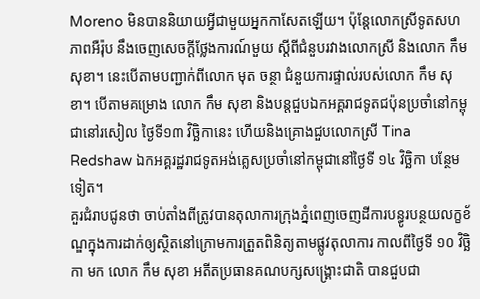Moreno មិនបាននិយាយអ្វីជាមួយអ្នកកាសែតឡើយ។ ប៉ុន្តែលោកស្រីទូតសហភាពអឺរ៉ុប នឹងចេញសេចក្តីថ្លែងការណ៍មួយ ស្តីពីជំនួបរវាងលោកស្រី និងលោក កឹម សុខា។ នេះបើតាមបញ្ជាក់ពីលោក មុត ចន្ថា ជំនួយការផ្ទាល់របស់លោក កឹម សុខា។ បើតាមគម្រោង លោក កឹម សុខា និងបន្តជួបឯកអគ្គរាជទូតជប៉ុនប្រចាំនៅកម្ពុជានៅរសៀល ថ្ងៃទី១៣ វិច្ឆិកានេះ ហើយនិងគ្រោងជួបលោកស្រី Tina Redshaw ឯកអគ្គរដ្ឋរាជទូតអង់គ្លេសប្រចាំនៅកម្ពុជានៅថ្ងៃទី ១៤ វិច្ឆិកា បន្ថែមទៀត។
គួរជំរាបជូនថា ចាប់តាំងពីត្រូវបានតុលាការក្រុងភ្នំពេញចេញដីការបន្ធូរបន្ថយលក្ខខ័ណ្ឌក្នុងការដាក់ឲ្យស្ថិតនៅក្រោមការត្រួតពិនិត្យតាមផ្លូវតុលាការ កាលពីថ្ងៃទី ១០ វិច្ឆិកា មក លោក កឹម សុខា អតីតប្រធានគណបក្សសង្គ្រោះជាតិ បានជួបជា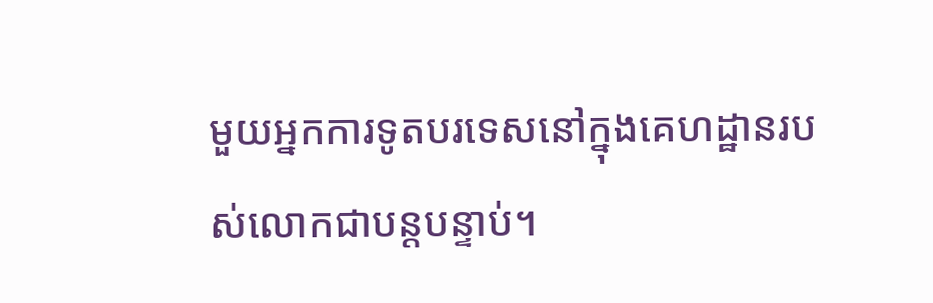មួយអ្នកការទូតបរទេសនៅក្នុងគេហដ្ឋានរបស់លោកជាបន្តបន្ទាប់។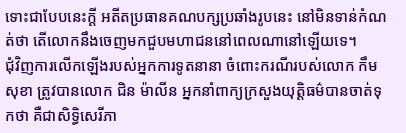ទោះជាបែបនេះក្តី អតីតប្រធានគណបក្សប្រឆាំងរូបនេះ នៅមិនទាន់កំណត់ថា តើលោកនឹងចេញមកជួបមហាជននៅពេលណានៅឡើយទេ។
ជុំវិញការលើកឡើងរបស់អ្នកការទូតនានា ចំពោះករណីរបស់លោក កឹម សុខា ត្រូវបានលោក ជិន ម៉ាលីន អ្នកនាំពាក្យក្រសួងយុត្តិធម៌បានចាត់ទុកថា គឺជាសិទ្ធិសេរីភា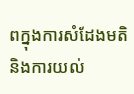ពក្នុងការសំដែងមតិនិងការយល់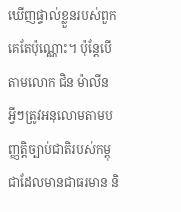ឃើញផ្ទាល់ខ្លួនរបស់ពួកគេតែប៉ុណ្ណោះ។ ប៉ុន្តែបើតាមលោក ជិន ម៉ាលីន អ្វីៗត្រូវអនុលោមតាមបញ្ញត្តិច្បាប់ជាតិរបស់កម្ពុជាដែលមានជាធរមាន និ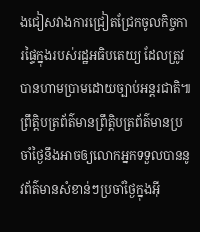ងជៀសវាងការជ្រៀតជ្រែកចូលកិច្ចការផ្ទៃក្នុងរបស់រដ្ឋអធិបតេយ្យ ដែលត្រូវបានហាមប្រាមដោយច្បាប់អន្តរជាតិ៕
ព្រឹត្តិបត្រព័ត៌មានព្រឹត្តិបត្រព័ត៌មានប្រចាំថ្ងៃនឹងអាចឲ្យលោកអ្នកទទួលបាននូវព័ត៌មានសំខាន់ៗប្រចាំថ្ងៃក្នុងអ៊ី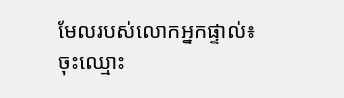មែលរបស់លោកអ្នកផ្ទាល់៖
ចុះឈ្មោះ